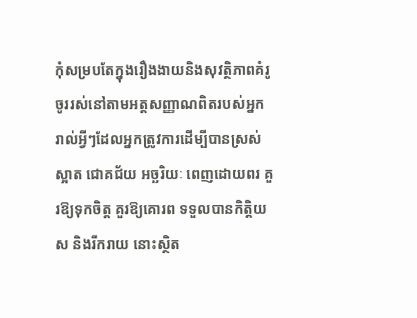កុំសម្របតែក្នុងរឿងងាយនិងសុវត្ថិភាពគំរូ
ចូររស់នៅតាមអត្តសញ្ញាណពិតរបស់អ្នក
រាល់អ្វីៗដែលអ្នកត្រូវការដើម្បីបានស្រស់ស្អាត ជោគជ័យ អច្ឆរិយៈ ពេញដោយពរ គួរឱ្យទុកចិត្ត គួរឱ្យគោរព ទទួលបានកិត្តិយស និងរីករាយ នោះស្ថិត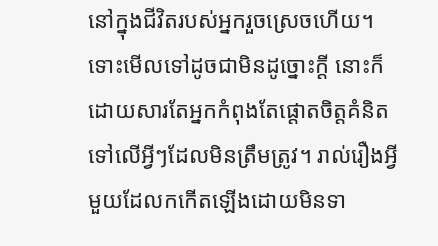នៅក្នុងជីវិតរបស់អ្នករួចស្រេចហើយ។ ទោះមើលទៅដូចជាមិនដូច្នោះក្ដី នោះក៏ដោយសារតែអ្នកកំពុងតែផ្ដោតចិត្តគំនិតទៅលើអ្វីៗដែលមិនត្រឹមត្រូវ។ រាល់រឿងអ្វីមួយដែលកកើតឡើងដោយមិនទា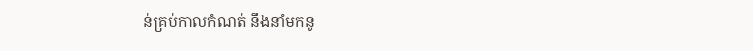ន់គ្រប់កាលកំណត់ នឹងនាំមកនូ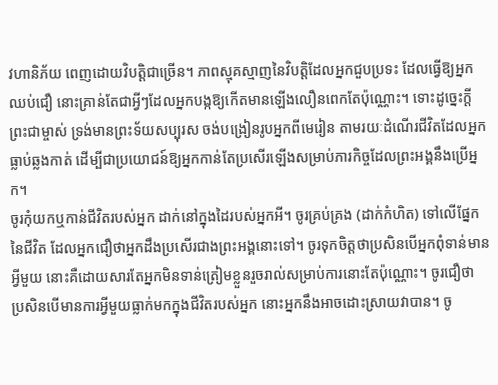វហានិភ័យ ពេញដោយវិបត្តិជាច្រើន។ ភាពស្មុគស្មាញនៃវិបត្តិដែលអ្នកជួបប្រទះ ដែលធ្វើឱ្យអ្នកឈប់ជឿ នោះគ្រាន់តែជាអ្វីៗដែលអ្នកបង្កឱ្យកើតមានឡើងលឿនពេកតែប៉ុណ្ណោះ។ ទោះដូច្នេះក្ដី ព្រះជាម្ចាស់ ទ្រង់មានព្រះទ័យសប្បុរស ចង់បង្រៀនរូបអ្នកពីមេរៀន តាមរយៈដំណើរជីវិតដែលអ្នកធ្លាប់ឆ្លងកាត់ ដើម្បីជាប្រយោជន៍ឱ្យអ្នកកាន់តែប្រសើរឡើងសម្រាប់ភារកិច្ចដែលព្រះអង្គនឹងប្រើអ្នក។
ចូរកុំយកឬកាន់ជីវិតរបស់អ្នក ដាក់នៅក្នុងដៃរបស់អ្នកអី។ ចូរគ្រប់គ្រង (ដាក់កំហិត) ទៅលើផ្នែកនៃជីវិត ដែលអ្នកជឿថាអ្នកដឹងប្រសើរជាងព្រះអង្គនោះទៅ។ ចូរទុកចិត្តថាប្រសិនបើអ្នកពុំទាន់មានអ្វីមួយ នោះគឺដោយសារតែអ្នកមិនទាន់ត្រៀមខ្លួនរួចរាល់សម្រាប់ការនោះតែប៉ុណ្ណោះ។ ចូរជឿថា ប្រសិនបើមានការអ្វីមួយធ្លាក់មកក្នុងជីវិតរបស់អ្នក នោះអ្នកនឹងអាចដោះស្រាយវាបាន។ ចូ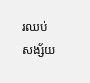រឈប់សង្ស័យ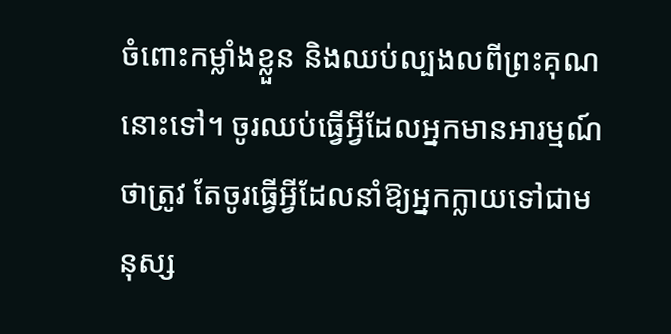ចំពោះកម្លាំងខ្លួន និងឈប់ល្បងលពីព្រះគុណនោះទៅ។ ចូរឈប់ធ្វើអ្វីដែលអ្នកមានអារម្មណ៍ថាត្រូវ តែចូរធ្វើអ្វីដែលនាំឱ្យអ្នកក្លាយទៅជាមនុស្ស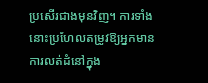ប្រសើរជាងមុនវិញ។ ការទាំងនោះប្រហែលតម្រូវឱ្យអ្នកមានការលត់ដំនៅក្នុង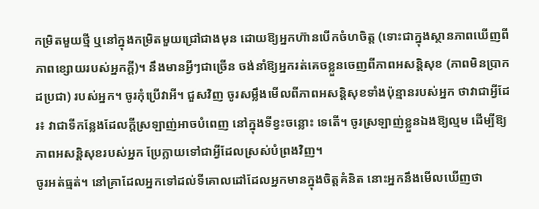កម្រិតមួយថ្មី ឬនៅក្នុងកម្រិតមួយជ្រៅជាងមុន ដោយឱ្យអ្នកហ៊ានបើកចំហចិត្ត (ទោះជាក្នុងស្ថានភាពឃើញពីភាពខ្សោយរបស់អ្នកក្ដី)។ នឹងមានអ្វីៗជាច្រើន ចង់នាំឱ្យអ្នករត់គេចខ្លួនចេញពីភាពអសន្តិសុខ (ភាពមិនប្រាកដប្រជា) របស់អ្នក។ ចូរកុំប្រើវាអី។ ជួសវិញ ចូរសម្លឹងមើលពីភាពអសន្តិសុខទាំងប៉ុន្មានរបស់អ្នក ថាវាជាអ្វីដែរ៖ វាជាទីកន្លែងដែលក្ដីស្រឡាញ់អាចបំពេញ នៅក្នុងទីខ្វះចន្លោះ ទេតើ។ ចូរស្រឡាញ់ខ្លួនឯងឱ្យល្មម ដើម្បីឱ្យភាពអសន្តិសុខរបស់អ្នក ប្រែក្លាយទៅជាអ្វីដែលស្រស់បំព្រងវិញ។
ចូរអត់ធ្មត់។ នៅគ្រាដែលអ្នកទៅដល់ទីគោលដៅដែលអ្នកមានក្នុងចិត្តគំនិត នោះអ្នកនឹងមើលឃើញថា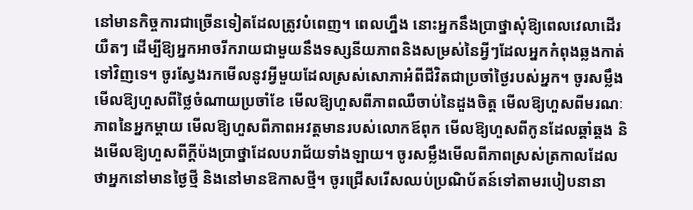នៅមានកិច្ចការជាច្រើនទៀតដែលត្រូវបំពេញ។ ពេលហ្នឹង នោះអ្នកនឹងប្រាថ្នាសុំឱ្យពេលវេលាដើរយឺតៗ ដើម្បីឱ្យអ្នកអាចរីករាយជាមួយនឹងទស្សនីយភាពនិងសម្រស់នៃអ្វីៗដែលអ្នកកំពុងឆ្លងកាត់ទៅវិញទេ។ ចូរស្វែងរកមើលនូវអ្វីមួយដែលស្រស់សោភាអំពីជីវិតជាប្រចាំថ្ងៃរបស់អ្នក។ ចូរសម្លឹងមើលឱ្យហួសពីថ្លៃចំណាយប្រចាំខែ មើលឱ្យហួសពីភាពឈឺចាប់នៃដួងចិត្ត មើលឱ្យហួសពីមរណៈភាពនៃអ្នកម្ដាយ មើលឱ្យហួសពីភាពអវត្តមានរបស់លោកឪពុក មើលឱ្យហួសពីកូនដែលឆ្គាំឆ្គង និងមើលឱ្យហួសពីក្ដីប៉ងប្រាថ្នាដែលបរាជ័យទាំងឡាយ។ ចូរសម្លឹងមើលពីភាពស្រស់ត្រកាលដែលថាអ្នកនៅមានថ្ងៃថ្មី និងនៅមានឱកាសថ្មី។ ចូរជ្រើសរើសឈប់ប្រណិប័តន៍ទៅតាមរបៀបនានា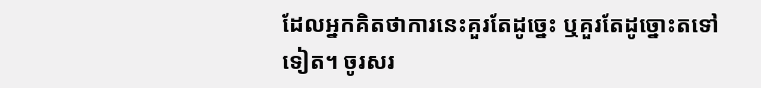ដែលអ្នកគិតថាការនេះគួរតែដូច្នេះ ឬគួរតែដូច្នោះតទៅទៀត។ ចូរសរ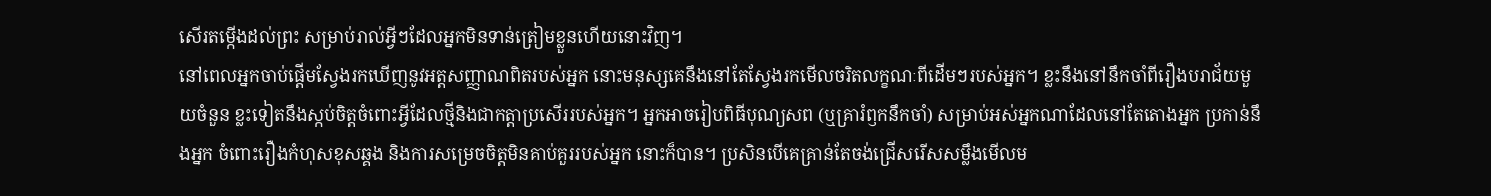សើរតម្កើងដល់ព្រះ សម្រាប់រាល់អ្វីៗដែលអ្នកមិនទាន់ត្រៀមខ្លួនហើយនោះវិញ។
នៅពេលអ្នកចាប់ផ្ដើមស្វែងរកឃើញនូវអត្តសញ្ញាណពិតរបស់អ្នក នោះមនុស្សគេនឹងនៅតែស្វែងរកមើលចរិតលក្ខណៈពីដើមៗរបស់អ្នក។ ខ្លះនឹងនៅនឹកចាំពីរឿងបរាជ័យមួយចំនួន ខ្លះទៀតនឹងស្កប់ចិត្តចំពោះអ្វីដែលថ្មីនិងជាកត្តាប្រសើររបស់អ្នក។ អ្នកអាចរៀបពិធីបុណ្យសព (ឬគ្រារំឭកនឹកចាំ) សម្រាប់អស់អ្នកណាដែលនៅតែតោងអ្នក ប្រកាន់នឹងអ្នក ចំពោះរឿងកំហុសខុសឆ្គង និងការសម្រេចចិត្តមិនគាប់គួររបស់អ្នក នោះក៏បាន។ ប្រសិនបើគេគ្រាន់តែចង់ជ្រើសរើសសម្លឹងមើលម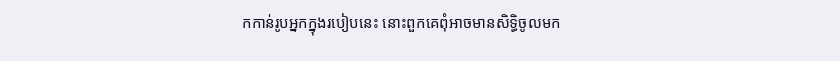កកាន់រូបអ្នកក្នុងរបៀបនេះ នោះពួកគេពុំអាចមានសិទ្ធិចូលមក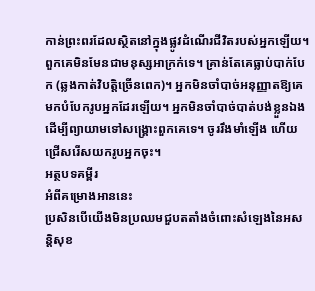កាន់ព្រះពរដែលស្ថិតនៅក្នុងផ្លូវដំណើរជីវិតរបស់អ្នកឡើយ។ ពួកគេមិនមែនជាមនុស្សអាក្រក់ទេ។ គ្រាន់តែគេធ្លាប់បាក់បែក (ឆ្លងកាត់វិបត្តិច្រើនពេក)។ អ្នកមិនចាំបាច់អនុញ្ញាតឱ្យគេមកបំបែករូបអ្នកដែរឡើយ។ អ្នកមិនចាំបាច់បាត់បង់ខ្លួនឯង ដើម្បីព្យាយាមទៅសង្គ្រោះពួកគេទេ។ ចូររឹងមាំឡើង ហើយជ្រើសរើសយករូបអ្នកចុះ។
អត្ថបទគម្ពីរ
អំពីគម្រោងអាននេះ
ប្រសិនបើយើងមិនប្រឈមជួបតតាំងចំពោះសំឡេងនៃអសន្តិសុខ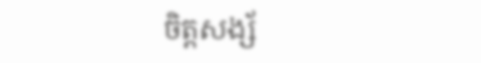ចិត្តសង្ស័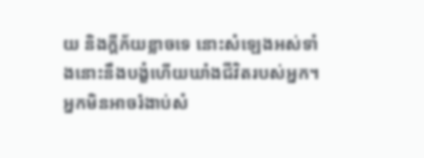យ និងក្ដីភ័យខ្លាចទេ នោះសំឡេងអស់ទាំងនោះនឹងបង្ខំហើយឃាំងជីវិតរបស់អ្នក។ អ្នកមិនអាចរំងាប់សំ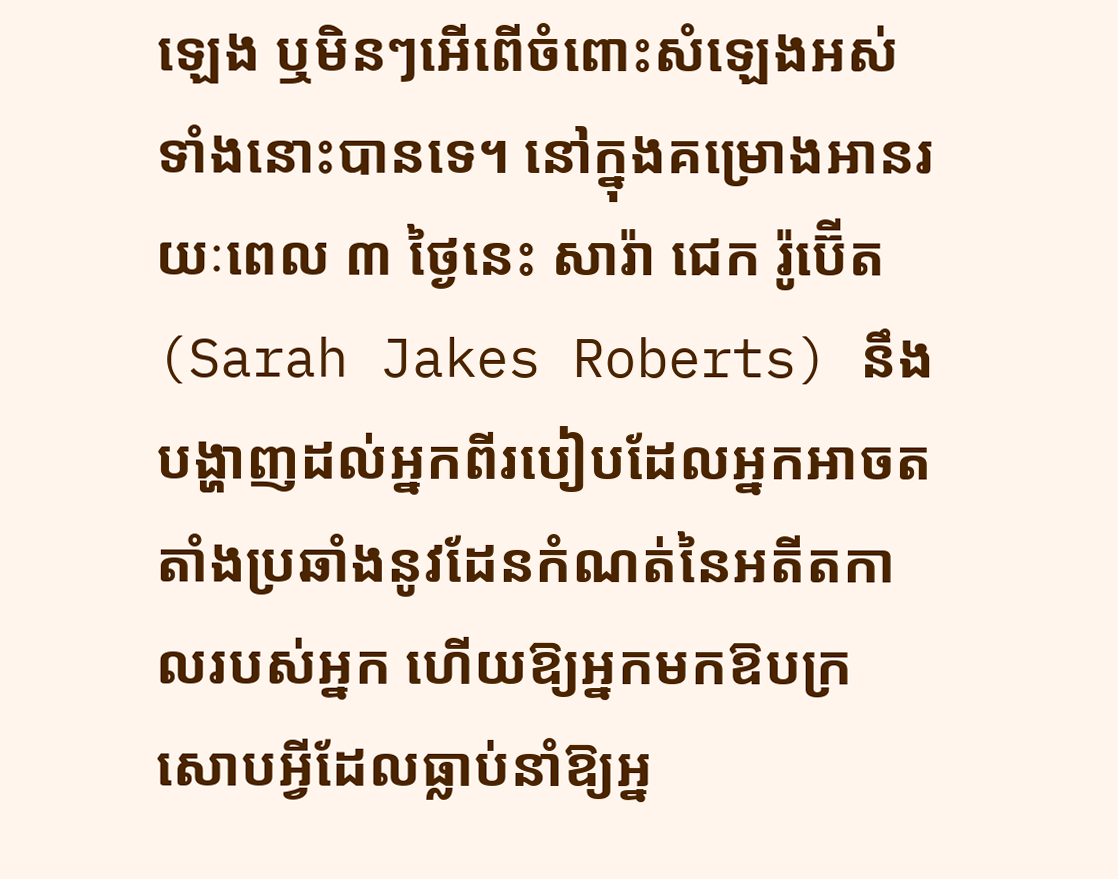ឡេង ឬមិនៗអើពើចំពោះសំឡេងអស់ទាំងនោះបានទេ។ នៅក្នុងគម្រោងអានរយៈពេល ៣ ថ្ងៃនេះ សារ៉ា ជេក រ៉ូប៊ើត (Sarah Jakes Roberts) នឹងបង្ហាញដល់អ្នកពីរបៀបដែលអ្នកអាចតតាំងប្រឆាំងនូវដែនកំណត់នៃអតីតកាលរបស់អ្នក ហើយឱ្យអ្នកមកឱបក្រសោបអ្វីដែលធ្លាប់នាំឱ្យអ្ន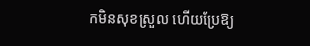កមិនសុខស្រួល ហើយប្រែឱ្យ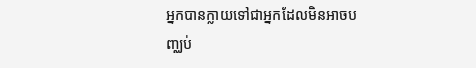អ្នកបានក្លាយទៅជាអ្នកដែលមិនអាចបញ្ឈប់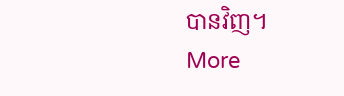បានវិញ។
More